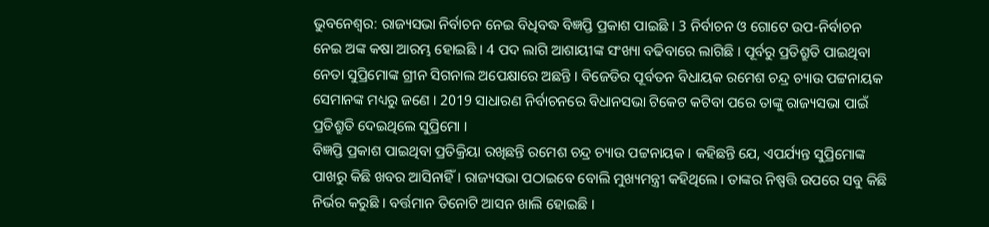ଭୁବନେଶ୍ବର: ରାଜ୍ୟସଭା ନିର୍ବାଚନ ନେଇ ବିଧିବଦ୍ଧ ବିଜ୍ଞପ୍ତି ପ୍ରକାଶ ପାଇଛି । 3 ନିର୍ବାଚନ ଓ ଗୋଟେ ଉପ-ନିର୍ବାଚନ ନେଇ ଅଙ୍କ କଷା ଆରମ୍ଭ ହୋଇଛି । 4 ପଦ ଲାଗି ଆଶାୟୀଙ୍କ ସଂଖ୍ୟା ବଢିବାରେ ଲାଗିଛି । ପୂର୍ବରୁ ପ୍ରତିଶ୍ରୁତି ପାଇଥିବା ନେତା ସୁପ୍ରିମୋଙ୍କ ଗ୍ରୀନ ସିଗନାଲ ଅପେକ୍ଷାରେ ଅଛନ୍ତି । ବିଜେଡିର ପୂର୍ବତନ ବିଧାୟକ ରମେଶ ଚନ୍ଦ୍ର ଚ୍ୟାଉ ପଟ୍ଟନାୟକ ସେମାନଙ୍କ ମଧ୍ୟରୁ ଜଣେ । 2019 ସାଧାରଣ ନିର୍ବାଚନରେ ବିଧାନସଭା ଟିକେଟ କଟିବା ପରେ ତାଙ୍କୁ ରାଜ୍ୟସଭା ପାଇଁ ପ୍ରତିଶ୍ରୁତି ଦେଇଥିଲେ ସୁପ୍ରିମୋ ।
ବିଜ୍ଞପ୍ତି ପ୍ରକାଶ ପାଇଥିବା ପ୍ରତିକ୍ରିୟା ରଖିଛନ୍ତି ରମେଶ ଚନ୍ଦ୍ର ଚ୍ୟାଉ ପଟ୍ଟନାୟକ । କହିଛନ୍ତି ଯେ, ଏପର୍ଯ୍ୟନ୍ତ ସୁପ୍ରିମୋଙ୍କ ପାଖରୁ କିଛି ଖବର ଆସିନାହିଁ । ରାଜ୍ୟସଭା ପଠାଇବେ ବୋଲି ମୁଖ୍ୟମନ୍ତ୍ରୀ କହିଥିଲେ । ତାଙ୍କର ନିଷ୍ପତ୍ତି ଉପରେ ସବୁ କିଛି ନିର୍ଭର କରୁଛି । ବର୍ତ୍ତମାନ ତିନୋଟି ଆସନ ଖାଲି ହୋଇଛି ।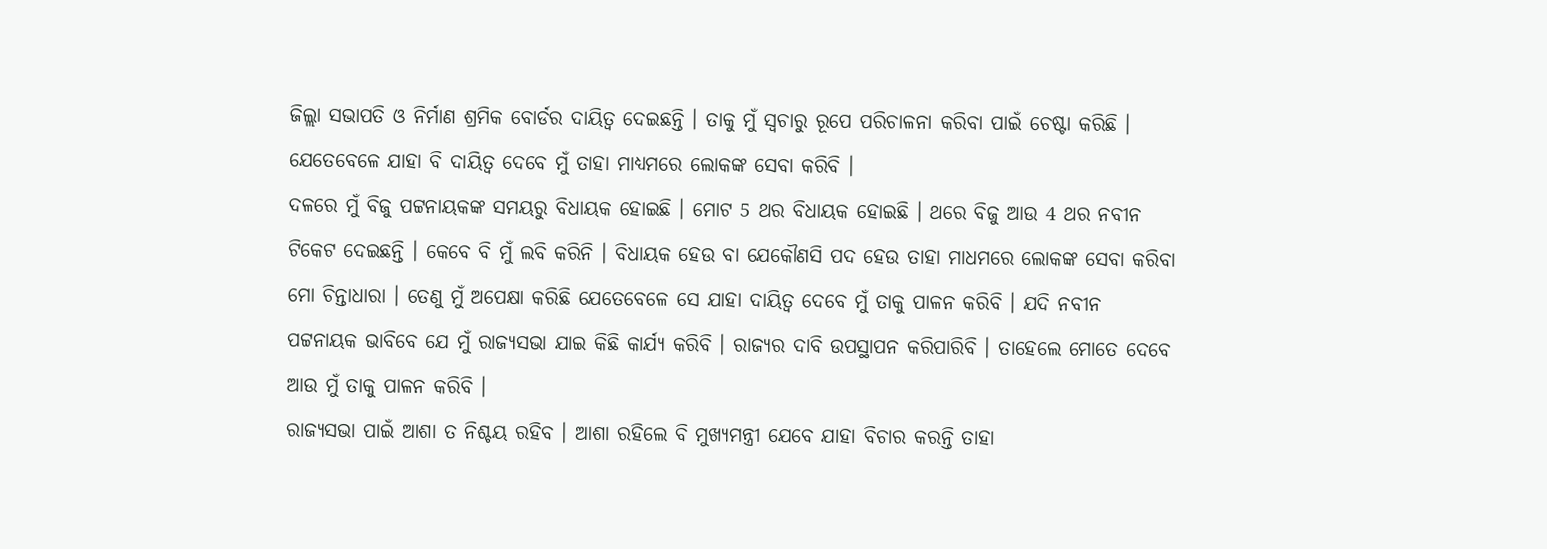ଜିଲ୍ଲା ସଭାପତି ଓ ନିର୍ମାଣ ଶ୍ରମିକ ବୋର୍ଡର ଦାୟିତ୍ବ ଦେଇଛନ୍ତି । ତାକୁ ମୁଁ ସ୍ୱଚାରୁ ରୂପେ ପରିଚାଳନା କରିବା ପାଇଁ ଚେଷ୍ଟା କରିଛି । ଯେତେବେଳେ ଯାହା ବି ଦାୟିତ୍ବ ଦେବେ ମୁଁ ତାହା ମାଧ୍ୟମରେ ଲୋକଙ୍କ ସେବା କରିବି ।
ଦଳରେ ମୁଁ ବିଜୁ ପଟ୍ଟନାୟକଙ୍କ ସମୟରୁ ବିଧାୟକ ହୋଇଛି । ମୋଟ 5 ଥର ବିଧାୟକ ହୋଇଛି । ଥରେ ବିଜୁ ଆଉ 4 ଥର ନବୀନ ଟିକେଟ ଦେଇଛନ୍ତି । କେବେ ବି ମୁଁ ଲବି କରିନି । ବିଧାୟକ ହେଉ ବା ଯେକୌଣସି ପଦ ହେଉ ତାହା ମାଧମରେ ଲୋକଙ୍କ ସେବା କରିବା ମୋ ଚିନ୍ତାଧାରା । ତେଣୁ ମୁଁ ଅପେକ୍ଷା କରିଛି ଯେତେବେଳେ ସେ ଯାହା ଦାୟିତ୍ବ ଦେବେ ମୁଁ ତାକୁ ପାଳନ କରିବି । ଯଦି ନବୀନ ପଟ୍ଟନାୟକ ଭାବିବେ ଯେ ମୁଁ ରାଜ୍ୟସଭା ଯାଇ କିଛି କାର୍ଯ୍ୟ କରିବି । ରାଜ୍ୟର ଦାବି ଉପସ୍ଥାପନ କରିପାରିବି । ତାହେଲେ ମୋତେ ଦେବେ ଆଉ ମୁଁ ତାକୁ ପାଳନ କରିବି ।
ରାଜ୍ୟସଭା ପାଇଁ ଆଶା ତ ନିଶ୍ଚୟ ରହିବ । ଆଶା ରହିଲେ ବି ମୁଖ୍ୟମନ୍ତ୍ରୀ ଯେବେ ଯାହା ବିଚାର କରନ୍ତି ତାହା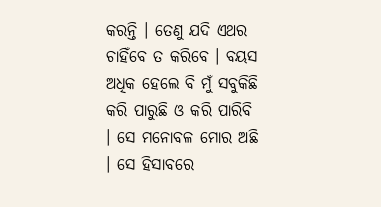କରନ୍ତି । ତେଣୁ ଯଦି ଏଥର ଚାହିଁବେ ତ କରିବେ । ବୟସ ଅଧିକ ହେଲେ ବି ମୁଁ ସବୁକିଛି କରି ପାରୁଛି ଓ କରି ପାରିବି । ସେ ମନୋବଳ ମୋର ଅଛି । ସେ ହିସାବରେ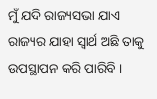ମୁଁ ଯଦି ରାଜ୍ୟସଭା ଯାଏ ରାଜ୍ୟର ଯାହା ସ୍ବାର୍ଥ ଅଛି ତାକୁ ଉପସ୍ଥାପନ କରି ପାରିବି ।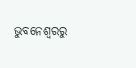ଭୁବନେଶ୍ବରରୁ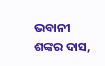ଭବାନୀ ଶଙ୍କର ଦାସ,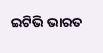ଇଟିଭି ଭାରତ